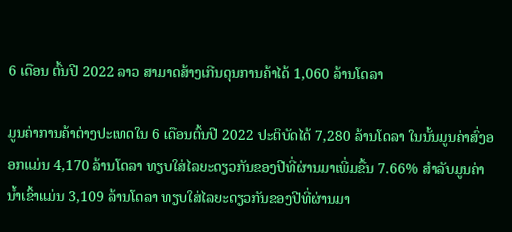6 ເດືອນ ຕົ້ນປີ 2022 ລາວ ສາມາດສ້າງເກີນດຸນການຄ້າໄດ້ 1,060 ລ້ານໂດລາ

ມູນຄ່າການຄ້າຕ່າງປະເທດໃນ 6 ເດືອນຕົ້ນປີ 2022 ປະຕິບັດໄດ້ 7,280 ລ້ານໂດລາ ໃນນັ້ນມູນຄ່າສົ່ງອອກແມ່ນ 4,170 ລ້ານໂດລາ ທຽບໃສ່ໄລຍະດຽວກັນຂອງປີທີ່ຜ່ານມາເພີ່ມຂື້ນ 7.66% ສໍາລັບມູນຄ່ານໍ້າເຂົ້າແມ່ນ 3,109 ລ້ານໂດລາ ທຽບໃສ່ໄລຍະດຽວກັນຂອງປີທີ່ຜ່ານມາ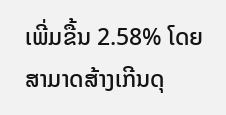ເພີ່ມຂື້ນ 2.58% ໂດຍສາມາດສ້າງເກີນດຸ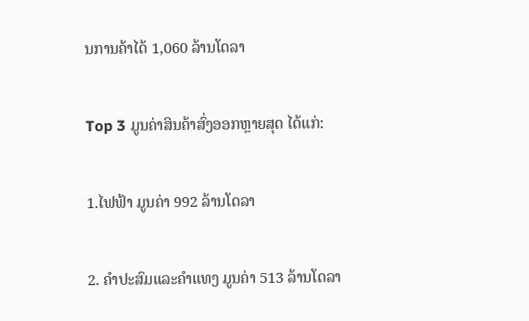ນການຄ້າໄດ້ 1,060 ລ້ານໂດລາ

Top 3 ມູນຄ່າສິນຄ້າສົ່ງອອກຫຼາຍສຸດ ໄດ້ແກ່:

1.ໄຟຟ້າ ມູນຄ່າ 992 ລ້ານໂດລາ

2. ຄຳປະສົມແລະຄຳແທງ ມູນຄ່າ 513 ລ້ານໂດລາ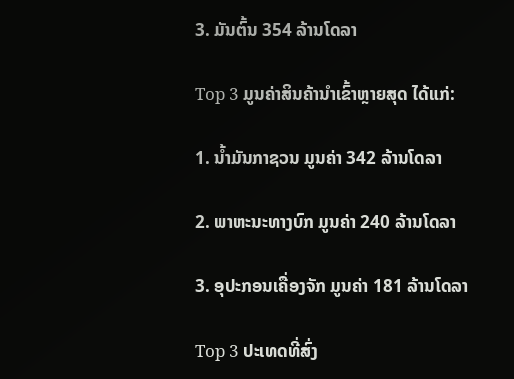3. ມັນຕົ້ນ 354 ລ້ານໂດລາ

Top 3 ມູນຄ່າສິນຄ້ານໍາເຂົ້າຫຼາຍສຸດ ໄດ້ແກ່:

1. ນໍ້າມັນກາຊວນ ມູນຄ່າ 342 ລ້ານໂດລາ

2. ພາຫະນະທາງບົກ ມູນຄ່າ 240 ລ້ານໂດລາ

3. ອຸປະກອນເຄື່ອງຈັກ ມູນຄ່າ 181 ລ້ານໂດລາ

Top 3 ປະເທດທີ່ສົ່ງ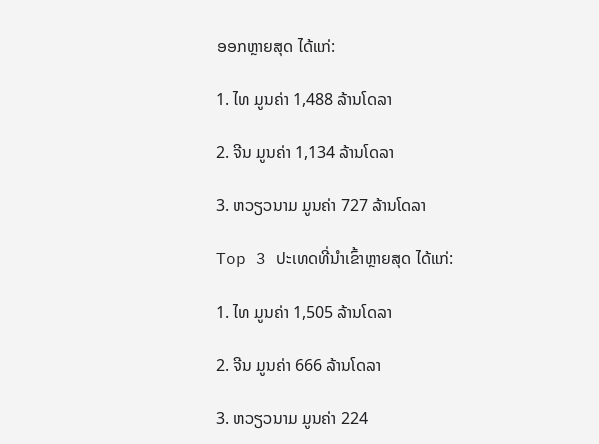ອອກຫຼາຍສຸດ ໄດ້ແກ່:

1. ໄທ ມູນຄ່າ 1,488 ລ້ານໂດລາ

2. ຈີນ ມູນຄ່າ 1,134 ລ້ານໂດລາ

3. ຫວຽວນາມ ມູນຄ່າ 727 ລ້ານໂດລາ

Top 3 ປະເທດທີ່ນໍາເຂົ້າຫຼາຍສຸດ ໄດ້ແກ່:

1. ໄທ ມູນຄ່າ 1,505 ລ້ານໂດລາ

2. ຈີນ ມູນຄ່າ 666 ລ້ານໂດລາ

3. ຫວຽວນາມ ມູນຄ່າ 224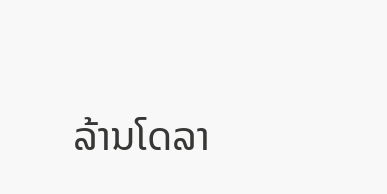ລ້ານໂດລາ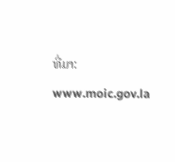ທີ່ມາ: www.moic.gov.la